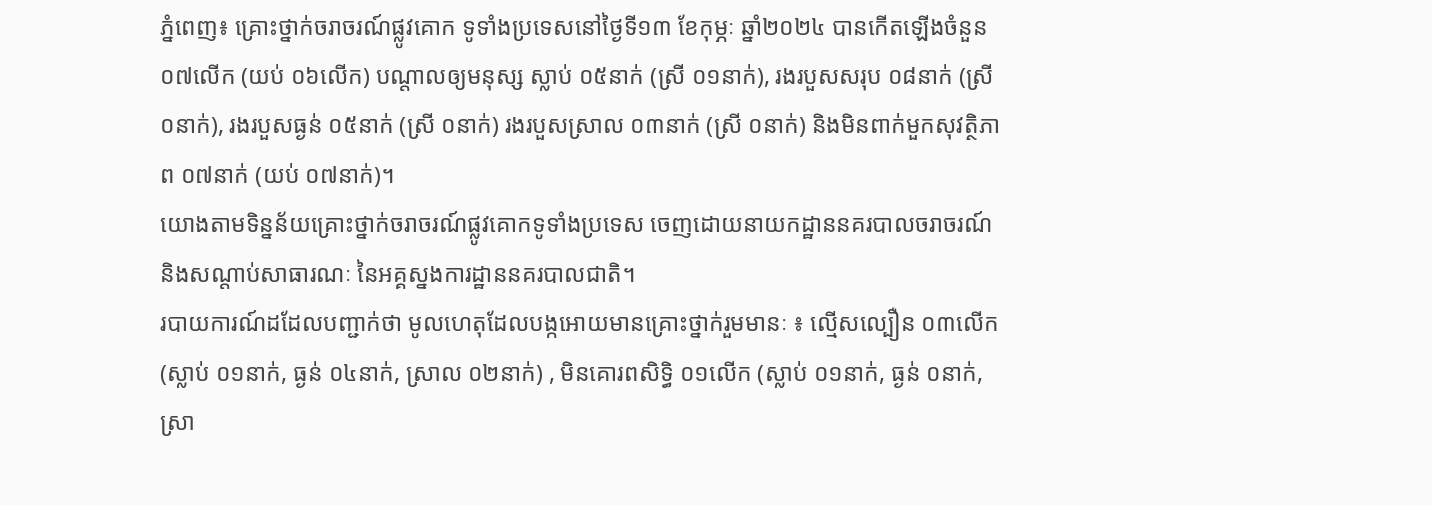ភ្នំពេញ៖ គ្រោះថ្នាក់ចរាចរណ៍ផ្លូវគោក ទូទាំងប្រទេសនៅថ្ងៃទី១៣ ខែកុម្ភៈ ឆ្នាំ២០២៤ បានកើតឡើងចំនួន ០៧លើក (យប់ ០៦លើក) បណ្តាលឲ្យមនុស្ស ស្លាប់ ០៥នាក់ (ស្រី ០១នាក់), រងរបួសសរុប ០៨នាក់ (ស្រី ០នាក់), រងរបួសធ្ងន់ ០៥នាក់ (ស្រី ០នាក់) រងរបួសស្រាល ០៣នាក់ (ស្រី ០នាក់) និងមិនពាក់មួកសុវត្ថិភាព ០៧នាក់ (យប់ ០៧នាក់)។
យោងតាមទិន្នន័យគ្រោះថ្នាក់ចរាចរណ៍ផ្លូវគោកទូទាំងប្រទេស ចេញដោយនាយកដ្ឋាននគរបាលចរាចរណ៍ និងសណ្តាប់សាធារណៈ នៃអគ្គស្នងការដ្ឋាននគរបាលជាតិ។
របាយការណ៍ដដែលបញ្ជាក់ថា មូលហេតុដែលបង្កអោយមានគ្រោះថ្នាក់រួមមានៈ ៖ ល្មើសល្បឿន ០៣លើក (ស្លាប់ ០១នាក់, ធ្ងន់ ០៤នាក់, ស្រាល ០២នាក់) , មិនគោរពសិទ្ធិ ០១លើក (ស្លាប់ ០១នាក់, ធ្ងន់ ០នាក់, ស្រា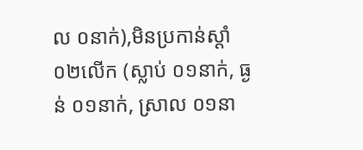ល ០នាក់),មិនប្រកាន់ស្តាំ ០២លើក (ស្លាប់ ០១នាក់, ធ្ងន់ ០១នាក់, ស្រាល ០១នា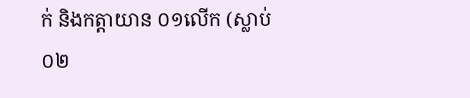ក់ និងកត្តាយាន ០១លើក (ស្លាប់ ០២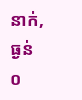នាក់, ធ្ងន់ ០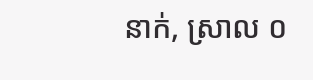នាក់, ស្រាល ០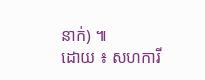នាក់) ៕
ដោយ ៖ សហការី